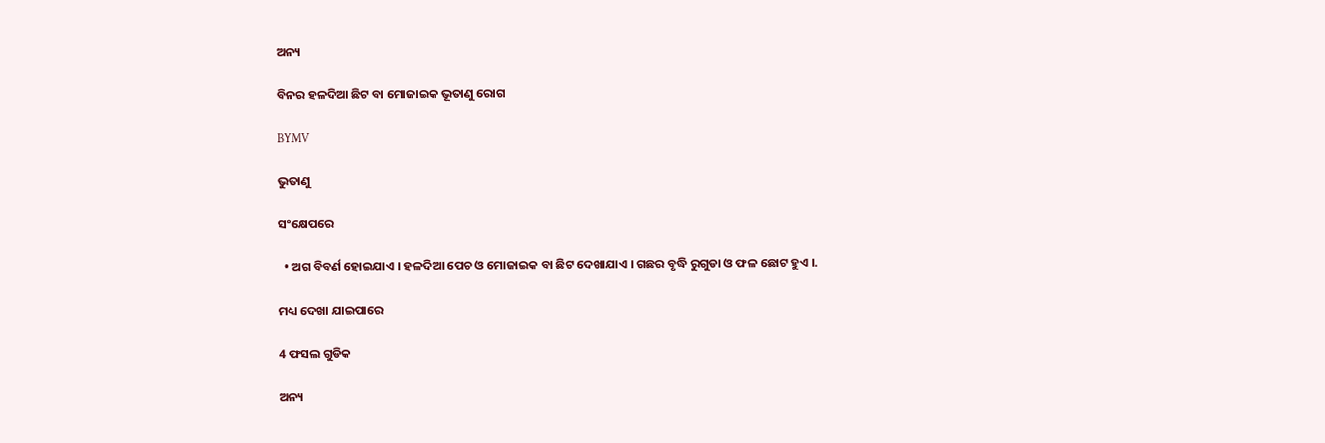ଅନ୍ୟ

ବିନର ହଳଦିଆ ଛିଟ ବା ମୋଜାଇକ ଭୂତାଣୁ ରୋଗ

BYMV

ଭୁତାଣୁ

ସଂକ୍ଷେପରେ

  • ଅଗ ବିବର୍ଣ ହୋଇଯାଏ । ହଳଦିଆ ପେଚ ଓ ମୋଜାଇକ ବା ଛିଟ ଦେଖାଯାଏ । ଗଛର ବୃଦ୍ଧି ରୁଗୁଡା ଓ ଫଳ ଛୋଟ ହୁଏ ।.

ମଧ୍ୟ ଦେଖା ଯାଇପାରେ

4 ଫସଲ ଗୁଡିକ

ଅନ୍ୟ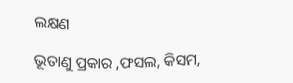ଲକ୍ଷଣ

ଭୂତାଣୁ ପ୍ରକାର ,ଫସଲ, କିସମ,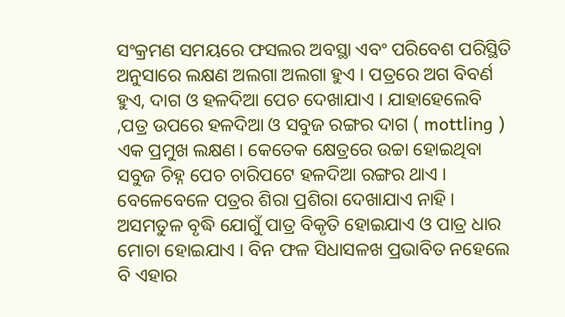ସଂକ୍ରମଣ ସମୟରେ ଫସଲର ଅବସ୍ଥା ଏବଂ ପରିବେଶ ପରିସ୍ଥିତି ଅନୁସାରେ ଲକ୍ଷଣ ଅଲଗା ଅଲଗା ହୁଏ । ପତ୍ରରେ ଅଗ ବିବର୍ଣ ହୁଏ, ଦାଗ ଓ ହଳଦିଆ ପେଚ ଦେଖାଯାଏ । ଯାହାହେଲେବି ,ପତ୍ର ଉପରେ ହଳଦିଆ ଓ ସବୁଜ ରଙ୍ଗର ଦାଗ ( mottling ) ଏକ ପ୍ରମୁଖ ଲକ୍ଷଣ। କେତେକ କ୍ଷେତ୍ରରେ ଉଚ୍ଚା ହୋଇଥିବା ସବୁଜ ଚିହ୍ନ ପେଚ ଚାରିପଟେ ହଳଦିଆ ରଙ୍ଗର ଥାଏ । ବେଳେବେଳେ ପତ୍ରର ଶିରା ପ୍ରଶିରା ଦେଖାଯାଏ ନାହି । ଅସମତୁଳ ବୃଦ୍ଧି ଯୋଗୁଁ ପାତ୍ର ବିକୃତି ହୋଇଯାଏ ଓ ପାତ୍ର ଧାର ମୋଚା ହୋଇଯାଏ । ବିନ ଫଳ ସିଧାସଳଖ ପ୍ରଭାବିତ ନହେଲେ ବି ଏହାର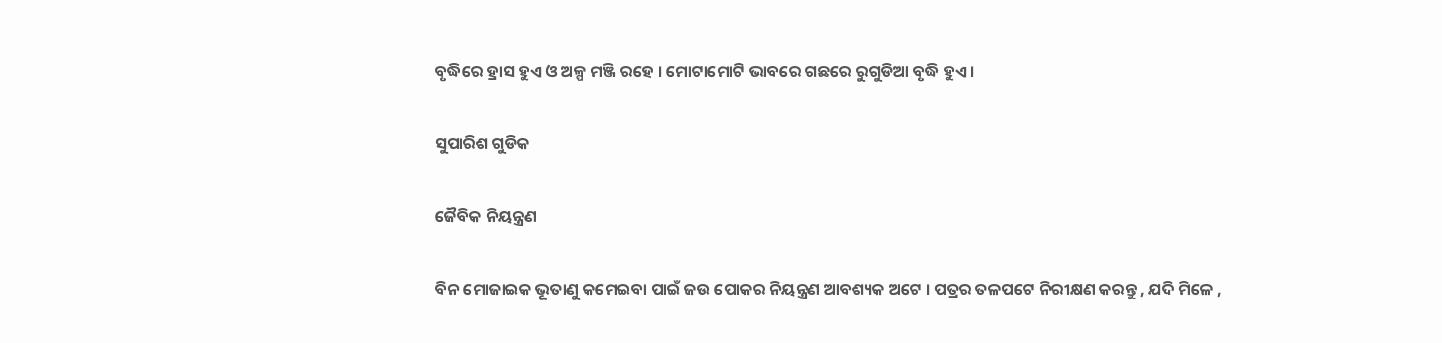ବୃଦ୍ଧିରେ ହ୍ରାସ ହୁଏ ଓ ଅଳ୍ପ ମଞ୍ଜି ରହେ । ମୋଟାମୋଟି ଭାବରେ ଗଛରେ ରୁଗୁଡିଆ ବୃଦ୍ଧି ହୁଏ ।

ସୁପାରିଶ ଗୁଡିକ

ଜୈବିକ ନିୟନ୍ତ୍ରଣ

ବିନ ମୋଜାଇକ ଭୂତାଣୁ କମେଇବା ପାଇଁ ଜଉ ପୋକର ନିୟନ୍ତ୍ରଣ ଆବଶ୍ୟକ ଅଟେ । ପତ୍ରର ତଳପଟେ ନିରୀକ୍ଷଣ କରନ୍ତୁ , ଯଦି ମିଳେ ,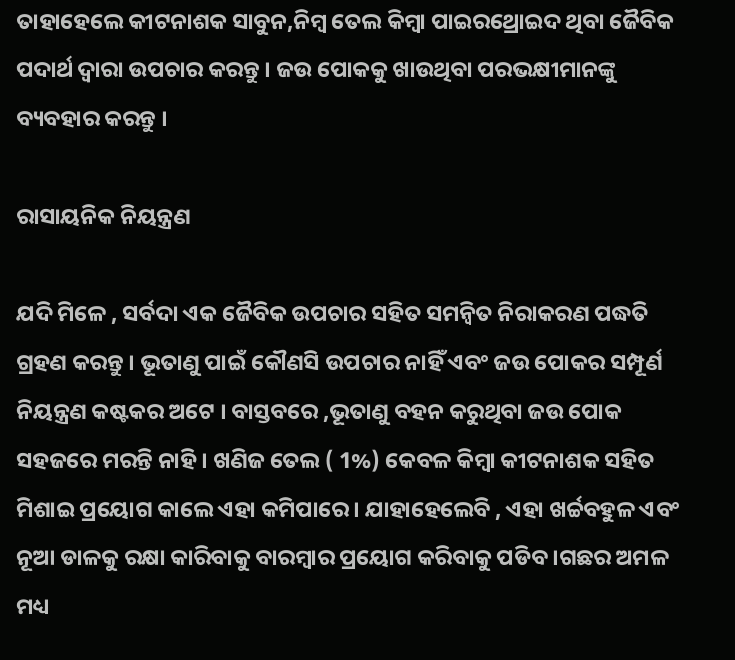ତାହାହେଲେ କୀଟନାଶକ ସାବୁନ,ନିମ୍ବ ତେଲ କିମ୍ବା ପାଇରଥ୍ରୋଇଦ ଥିବା ଜୈବିକ ପଦାର୍ଥ ଦ୍ଵାରା ଉପଚାର କରନ୍ତୁ । ଜଉ ପୋକକୁ ଖାଉଥିବା ପରଭକ୍ଷୀମାନଙ୍କୁ ବ୍ୟବହାର କରନ୍ତୁ ।

ରାସାୟନିକ ନିୟନ୍ତ୍ରଣ

ଯଦି ମିଳେ , ସର୍ବଦା ଏକ ଜୈବିକ ଉପଚାର ସହିତ ସମନ୍ଵିତ ନିରାକରଣ ପଦ୍ଧତି ଗ୍ରହଣ କରନ୍ତୁ । ଭୂତାଣୁ ପାଇଁ କୌଣସି ଉପଚାର ନାହିଁ ଏବଂ ଜଉ ପୋକର ସମ୍ପୂର୍ଣ ନିୟନ୍ତ୍ରଣ କଷ୍ଟକର ଅଟେ । ବାସ୍ତବରେ ,ଭୂତାଣୁ ବହନ କରୁଥିବା ଜଉ ପୋକ ସହଜରେ ମରନ୍ତି ନାହି । ଖଣିଜ ତେଲ ( 1%) କେବଳ କିମ୍ବା କୀଟନାଶକ ସହିତ ମିଶାଇ ପ୍ରୟୋଗ କାଲେ ଏହା କମିପାରେ । ଯାହାହେଲେବି , ଏହା ଖର୍ଚ୍ଚବହୁଳ ଏବଂ ନୂଆ ଡାଳକୁ ରକ୍ଷା କାରିବାକୁ ବାରମ୍ବାର ପ୍ରୟୋଗ କରିବାକୁ ପଡିବ ।ଗଛର ଅମଳ ମଧ୍ୟ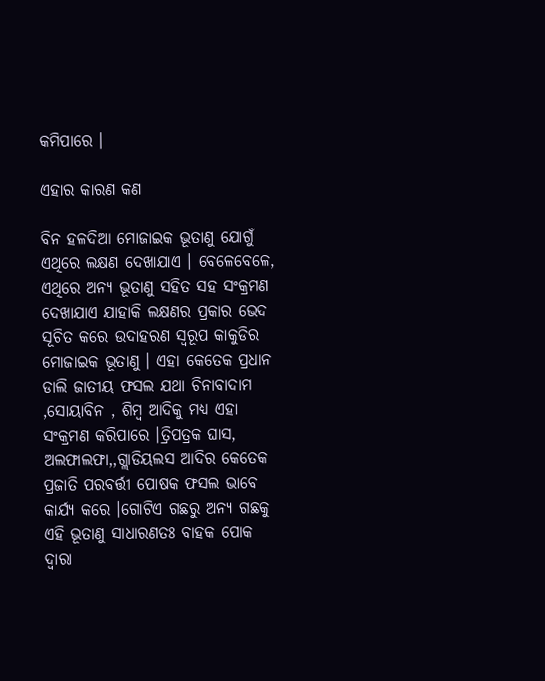କମିପାରେ ।

ଏହାର କାରଣ କଣ

ବିନ ହଳଦିଆ ମୋଜାଇକ ଭୂତାଣୁ ଯୋଗୁଁ ଏଥିରେ ଲକ୍ଷଣ ଦେଖାଯାଏ । ବେଳେବେଳେ, ଏଥିରେ ଅନ୍ୟ ଭୂତାଣୁ ସହିତ ସହ ସଂକ୍ରମଣ ଦେଖାଯାଏ ଯାହାକି ଲକ୍ଷଣର ପ୍ରକାର ଭେଦ ସୂଚିତ କରେ ଉଦାହରଣ ସ୍ଵରୂପ କାକୁଡିର ମୋଜାଇକ ଭୂତାଣୁ । ଏହା କେତେକ ପ୍ରଧାନ ଡାଲି ଜାତୀୟ ଫସଲ ଯଥା ଚିନାବାଦାମ ,ସୋୟାବିନ , ଶିମ୍ବ ଆଦିକୁ ମଧ୍ୟ ଏହା ସଂକ୍ରମଣ କରିପାରେ ।ତ୍ରିପତ୍ରକ ଘାସ, ଅଲଫାଲଫା,,ଗ୍ଲାଡିୟଲସ ଆଦିର କେତେକ ପ୍ରଜାତି ପରବର୍ତ୍ତୀ ପୋଷକ ଫସଲ ଭାବେ କାର୍ଯ୍ୟ କରେ ।ଗୋଟିଏ ଗଛରୁ ଅନ୍ୟ ଗଛକୁ ଏହି ଭୂତାଣୁ ସାଧାରଣତଃ ବାହକ ପୋକ ଦ୍ଵାରା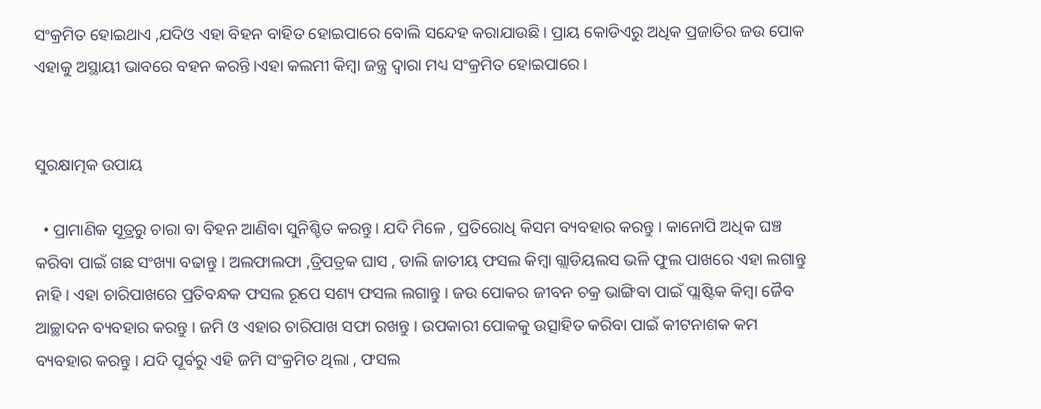ସଂକ୍ରମିତ ହୋଇଥାଏ ,ଯଦିଓ ଏହା ବିହନ ବାହିତ ହୋଇପାରେ ବୋଲି ସନ୍ଦେହ କରାଯାଉଛି । ପ୍ରାୟ କୋଡିଏରୁ ଅଧିକ ପ୍ରଜାତିର ଜଉ ପୋକ ଏହାକୁ ଅସ୍ଥାୟୀ ଭାବରେ ବହନ କରନ୍ତି ।ଏହା କଲମୀ କିମ୍ବା ଜନ୍ତ୍ର ଦ୍ଵାରା ମଧ୍ୟ ସଂକ୍ରମିତ ହୋଇପାରେ ।


ସୁରକ୍ଷାତ୍ମକ ଉପାୟ

  • ପ୍ରାମାଣିକ ସୂତ୍ରରୁ ଚାରା ବା ବିହନ ଆଣିବା ସୁନିଶ୍ଚିତ କରନ୍ତୁ । ଯଦି ମିଳେ , ପ୍ରତିରୋଧି କିସମ ବ୍ୟବହାର କରନ୍ତୁ । କାନୋପି ଅଧିକ ଘଞ୍ଚ କରିବା ପାଇଁ ଗଛ ସଂଖ୍ୟା ବଢାନ୍ତୁ । ଅଲଫାଲଫା ,ତ୍ରିପତ୍ରକ ଘାସ , ଡାଲି ଜାତୀୟ ଫସଲ କିମ୍ବା ଗ୍ଲାଡିୟଲସ ଭଳି ଫୁଲ ପାଖରେ ଏହା ଲଗାନ୍ତୁ ନାହି । ଏହା ଚାରିପାଖରେ ପ୍ରତିବନ୍ଧକ ଫସଲ ରୂପେ ସଶ୍ୟ ଫସଲ ଲଗାନ୍ତୁ । ଜଉ ପୋକର ଜୀବନ ଚକ୍ର ଭାଙ୍ଗିବା ପାଇଁ ପ୍ଲାଷ୍ଟିକ କିମ୍ବା ଜୈବ ଆଚ୍ଛାଦନ ବ୍ୟବହାର କରନ୍ତୁ । ଜମି ଓ ଏହାର ଚାରିପାଖ ସଫା ରଖନ୍ତୁ । ଉପକାରୀ ପୋକକୁ ଉତ୍ସାହିତ କରିବା ପାଇଁ କୀଟନାଶକ କମ ବ୍ୟବହାର କରନ୍ତୁ । ଯଦି ପୂର୍ବରୁ ଏହି ଜମି ସଂକ୍ରମିତ ଥିଲା , ଫସଲ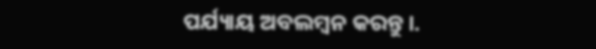ପର୍ଯ୍ୟାୟ ଅବଲମ୍ବନ କରନ୍ତୁ ।.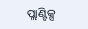ପ୍ଲାଣ୍ଟିକ୍ସ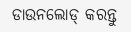ଡାଉନଲୋଡ୍ କରନ୍ତୁ